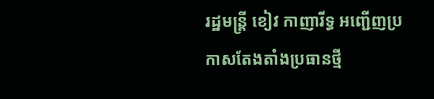រដ្ឋមន្ត្រី ខៀវ កាញារីទ្ធ អញ្ជើញប្រកាសតែងតាំងប្រធានថ្មី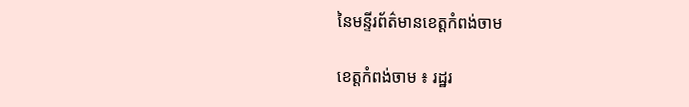នៃមន្ទីរព័ត៌មានខេត្តកំពង់ចាម

ខេត្តកំពង់ចាម ៖ រដ្ឋរ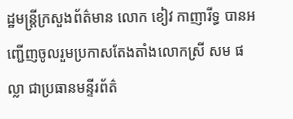ដ្ឋមន្ត្រីក្រសួងព័ត៌មាន លោក ខៀវ កាញារីទ្ធ បានអញ្ជើញចូលរួមប្រកាសតែងតាំងលោកស្រី សម ផល្លា ជាប្រធានមន្ទីរព័ត៌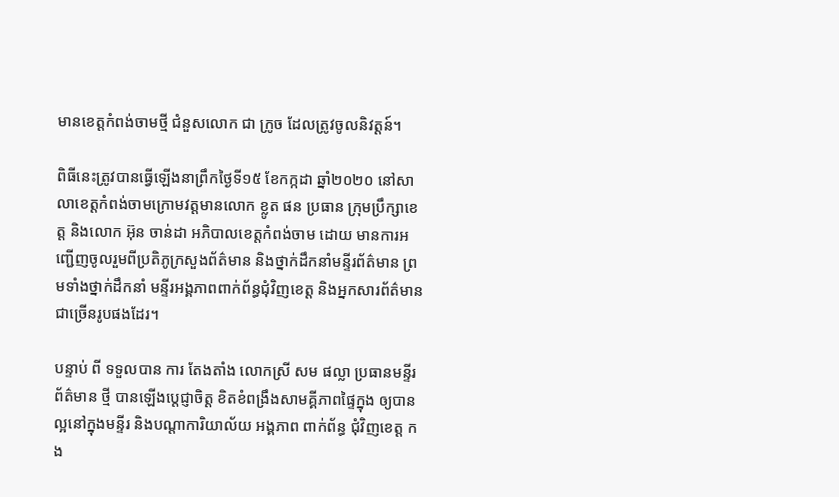មានខេត្តកំពង់ចាមថ្មី ជំនួសលោក ជា ក្រូច ដែលត្រូវចូលនិវត្តន៍។

ពិធីនេះត្រូវបានធ្វើឡើងនាព្រឹកថ្ងៃទី១៥ ខែកក្កដា ឆ្នាំ២០២០ នៅសាលាខេត្តកំពង់ចាមក្រោមវត្តមានលោក ខ្លូត ផន ប្រធាន ក្រុមប្រឹក្សាខេត្ត និងលោក អ៊ុន ចាន់ដា អភិបាលខេត្តកំពង់ចាម ដោយ មានការអញ្ជើញចូលរួមពីប្រតិភូក្រសួងព័ត៌មាន និងថ្នាក់ដឹកនាំមន្ទីរព័ត៌មាន ព្រមទាំងថ្នាក់ដឹកនាំ មន្ទីរអង្គភាពពាក់ព័ន្ធជុំវិញខេត្ត និងអ្នកសារព័ត៌មានជាច្រើនរូបផងដែរ។

បន្ទាប់ ពី ទទួលបាន ការ តែងតាំង លោកស្រី សម ផល្លា ប្រធានមន្ទីរ ព័ត៌មាន ថ្មី បានឡើងប្តេជ្ញាចិត្ត ខិតខំពង្រឹងសាមគ្គីភាពផ្ទៃក្នុង ឲ្យបានល្អនៅក្នុងមន្ទីរ និងបណ្តាការិយាល័យ អង្គភាព ពាក់ព័ន្ធ ជុំវិញខេត្ត កង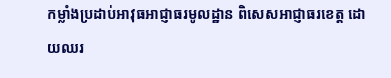កម្លាំងប្រដាប់អាវុធអាជ្ញាធរមូលដ្ឋាន ពិសេសអាជ្ញាធរខេត្ត ដោយឈរ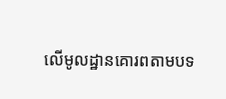លើមូលដ្ឋានគោរពតាមបទ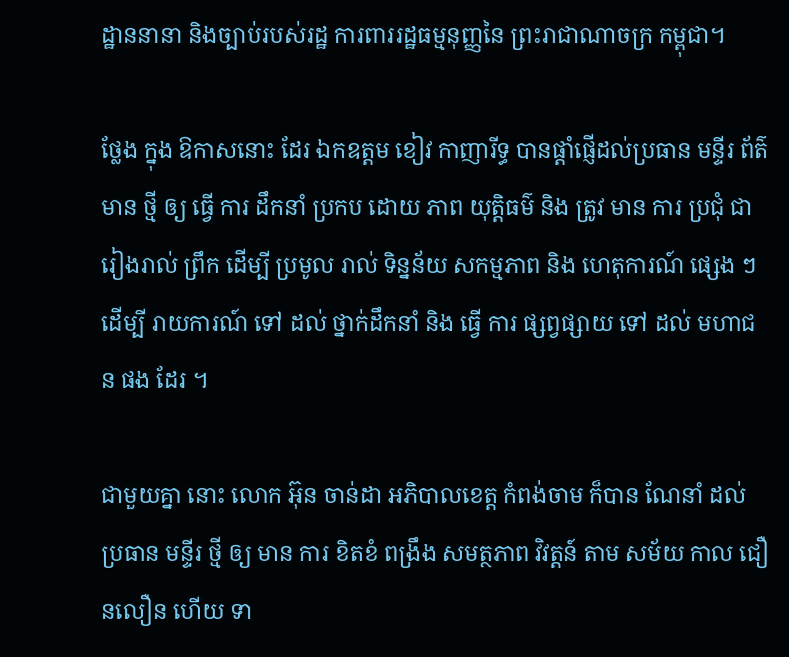ដ្ឋាននានា និងច្បាប់របស់រដ្ឋ ការពាររដ្ឋធម្មនុញ្ញនៃ ព្រះរាជាណាចក្រ កម្ពុជា។

ថ្លែង ក្នុង ឱកាសនោះ ដែរ ឯកឧត្ដម ខៀវ កាញារីទ្ធ បានផ្ដាំផ្ញើដល់ប្រធាន មន្ទីរ ព័ត៌មាន ថ្មី ឲ្យ ធ្វើ ការ ដឹកនាំ ប្រកប ដោយ ភាព យុត្តិធម៌ និង ត្រូវ មាន ការ ប្រជុំ ជា រៀងរាល់ ព្រឹក ដើម្បី ប្រមូល រាល់ ទិន្នន័យ សកម្មភាព និង ហេតុការណ៍ ផ្សេង ៗ ដេីម្បី រាយការណ៍ ទៅ ដល់ ថ្នាក់ដឹកនាំ និង ធ្វើ ការ ផ្សព្វផ្សាយ ទៅ ដល់ មហាជន ផង ដែរ ។

ជាមួយគ្នា នោះ លោក អ៊ុន ចាន់ដា អភិបាលខេត្ត កំពង់ចាម ក៏បាន ណែនាំ ដល់ ប្រធាន មន្ទីរ ថ្មី ឲ្យ មាន ការ ខិតខំ ពង្រឹង សមត្ថភាព វិវត្តន៍ តាម សម័យ កាល ជឿនលឿន ហើយ ទា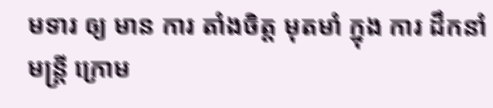មទារ ឲ្យ មាន ការ តាំងចិត្ត មុតមាំ ក្នុង ការ ដឹកនាំ មន្ត្រី ក្រោម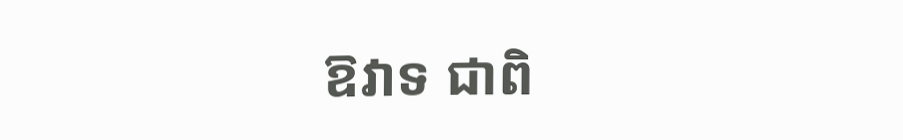ឱវាទ ជាពិ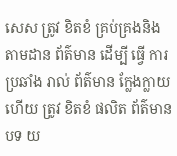សេស ត្រូវ ខិតខំ គ្រប់គ្រងនិង តាមដាន ព័ត៌មាន ដេីម្បី ធ្វើ ការ ប្រឆាំង រាល់ ព័ត៌មាន ក្លែងក្លាយ ហើយ ត្រូវ ខិតខំ ផលិត ព័ត៌មាន បទ យ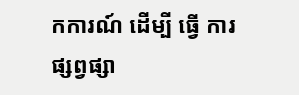កការណ៍ ដេីម្បី ធ្វើ ការ ផ្សព្វផ្សា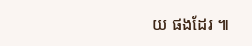យ ផងដែរ ៕